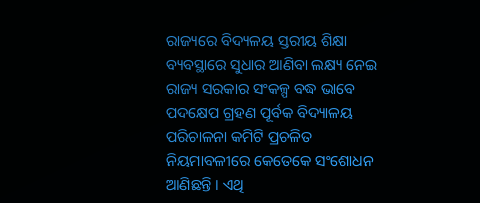ରାଜ୍ୟରେ ବିଦ୍ୟଳୟ ସ୍ତରୀୟ ଶିକ୍ଷା ବ୍ୟବସ୍ଥାରେ ସୁଧାର ଆଣିବା ଲକ୍ଷ୍ୟ ନେଇ ରାଜ୍ୟ ସରକାର ସଂକଳ୍ପ ବଦ୍ଧ ଭାବେ ପଦକ୍ଷେପ ଗ୍ରହଣ ପୂର୍ବକ ବିଦ୍ୟାଳୟ ପରିଚାଳନା କମିଟି ପ୍ରଚଳିତ ନିୟମାବଳୀରେ କେତେକେ ସଂଶୋଧନ ଆଣିଛନ୍ତି । ଏଥି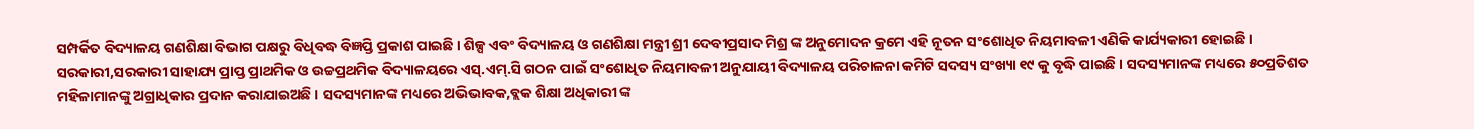ସମ୍ପର୍କିତ ବିଦ୍ୟାଳୟ ଗଣଶିକ୍ଷା ବିଭାଗ ପକ୍ଷରୁ ବିଧିବଦ୍ଧ ବିଜ୍ଞପ୍ତି ପ୍ରକାଶ ପାଇଛି । ଶିଳ୍ପ ଏବଂ ବିଦ୍ୟାଳୟ ଓ ଗଣଶିକ୍ଷା ମନ୍ତ୍ରୀ ଶ୍ରୀ ଦେବୀପ୍ରସାଦ ମିଶ୍ର ଙ୍କ ଅନୁମୋଦନ କ୍ରମେ ଏହି ନୂତନ ସଂଶୋଧିତ ନିୟମାବଳୀ ଏଣିକି କାର୍ଯ୍ୟକାରୀ ହୋଇଛି । ସରକାରୀ,ସରକାରୀ ସାହାଯ୍ୟ ପ୍ରାପ୍ତ ପ୍ରାଥମିକ ଓ ଉଚ୍ଚପ୍ରଥମିକ ବିଦ୍ୟାଳୟରେ ଏସ୍.ଏମ୍.ସି ଗଠନ ପାଇଁ ସଂଶୋଧିତ ନିୟମାବଳୀ ଅନୁଯାୟୀ ବିଦ୍ୟାଳୟ ପରିଚାଳନା କମିଟି ସଦସ୍ୟ ସଂଖ୍ୟା ୧୯ କୁ ବୃଦ୍ଧି ପାଇଛି । ସଦସ୍ୟମାନଙ୍କ ମଧ୍ୟରେ ୫୦ପ୍ରତିଶତ ମହିଳାମାନଙ୍କୁ ଅଗ୍ରାଧିକାର ପ୍ରଦାନ କରାଯାଇଅଛି । ସଦସ୍ୟମାନଙ୍କ ମଧ୍ୟରେ ଅଭିଭାବକ,ବ୍ଲକ ଶିକ୍ଷା ଅଧିକାରୀ ଙ୍କ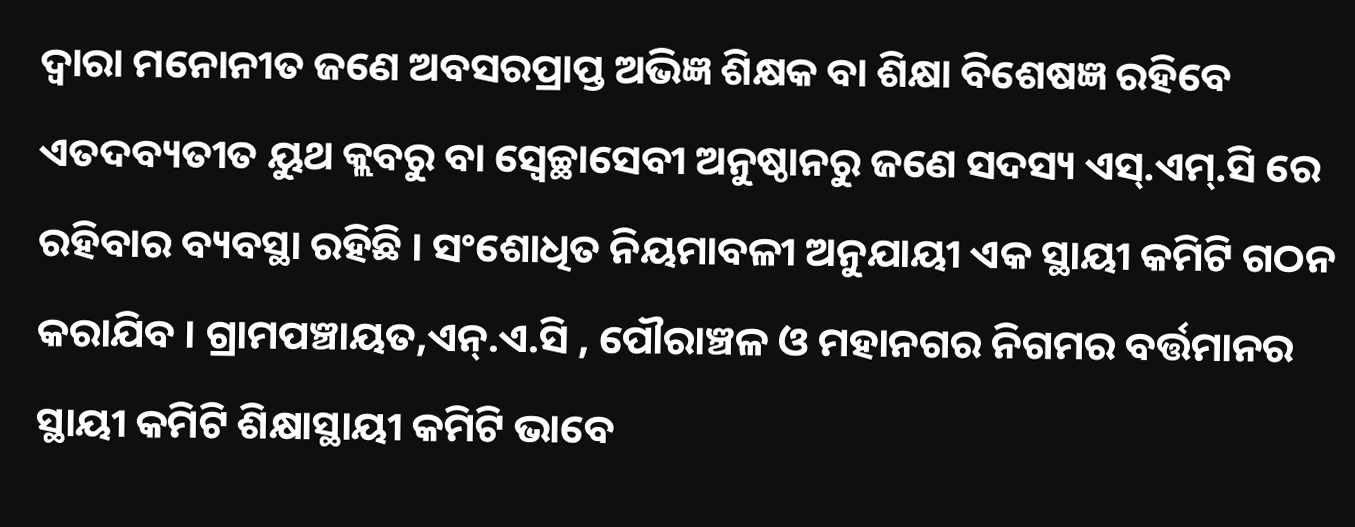ଦ୍ଵାରା ମନୋନୀତ ଜଣେ ଅବସରପ୍ରାପ୍ତ ଅଭିଜ୍ଞ ଶିକ୍ଷକ ବା ଶିକ୍ଷା ବିଶେଷଜ୍ଞ ରହିବେ ଏତଦବ୍ୟତୀତ ୟୁଥ କ୍ଲବରୁ ବା ସ୍ଵେଚ୍ଛାସେବୀ ଅନୁଷ୍ଠାନରୁ ଜଣେ ସଦସ୍ୟ ଏସ୍.ଏମ୍.ସି ରେ ରହିବାର ବ୍ୟବସ୍ଥା ରହିଛି । ସଂଶୋଧିତ ନିୟମାବଳୀ ଅନୁଯାୟୀ ଏକ ସ୍ଥାୟୀ କମିଟି ଗଠନ କରାଯିବ । ଗ୍ରାମପଞ୍ଚାୟତ,ଏନ୍.ଏ.ସି , ପୌରାଞ୍ଚଳ ଓ ମହାନଗର ନିଗମର ବର୍ତ୍ତମାନର ସ୍ଥାୟୀ କମିଟି ଶିକ୍ଷାସ୍ଥାୟୀ କମିଟି ଭାବେ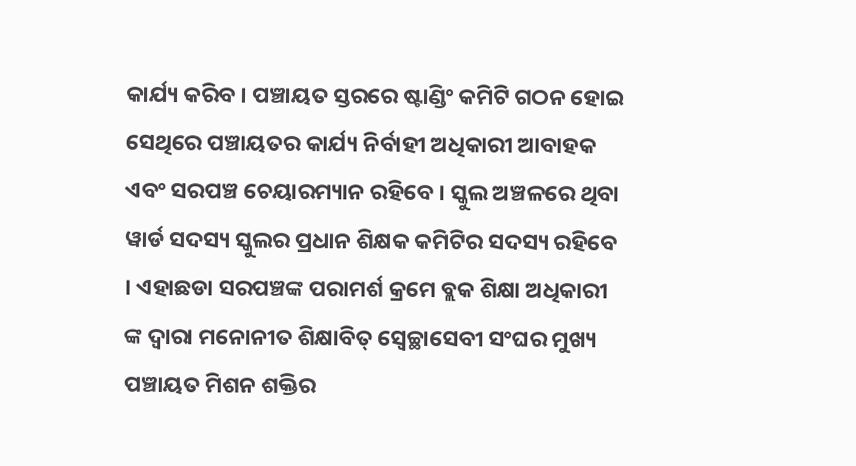କାର୍ଯ୍ୟ କରିବ । ପଞ୍ଚାୟତ ସ୍ତରରେ ଷ୍ଟାଣ୍ଡିଂ କମିଟି ଗଠନ ହୋଇ ସେଥିରେ ପଞ୍ଚାୟତର କାର୍ଯ୍ୟ ନିର୍ବାହୀ ଅଧିକାରୀ ଆବାହକ ଏବଂ ସରପଞ୍ଚ ଚେୟାରମ୍ୟାନ ରହିବେ । ସ୍କୁଲ ଅଞ୍ଚଳରେ ଥିବା ୱାର୍ଡ ସଦସ୍ୟ ସ୍କୁଲର ପ୍ରଧାନ ଶିକ୍ଷକ କମିଟିର ସଦସ୍ୟ ରହିବେ । ଏହାଛଡା ସରପଞ୍ଚଙ୍କ ପରାମର୍ଶ କ୍ରମେ ବ୍ଲକ ଶିକ୍ଷା ଅଧିକାରୀ ଙ୍କ ଦ୍ଵାରା ମନୋନୀତ ଶିକ୍ଷାବିତ୍ ସ୍ଵେଚ୍ଛାସେବୀ ସଂଘର ମୁଖ୍ୟ ପଞ୍ଚାୟତ ମିଶନ ଶକ୍ତିର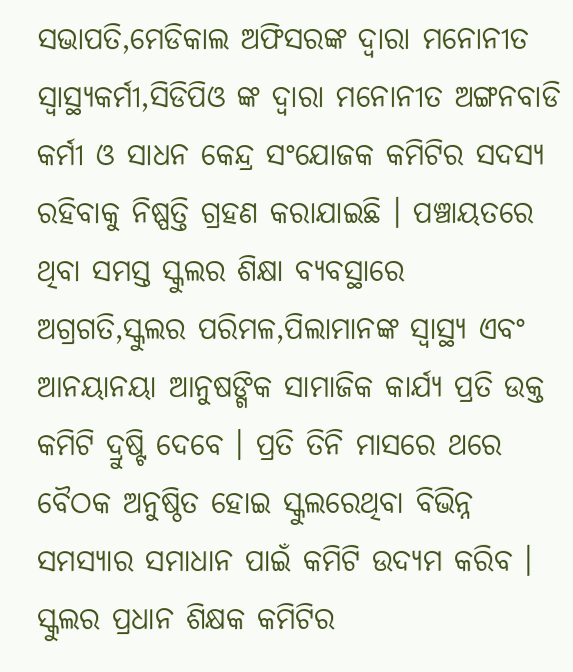ସଭାପତି,ମେଡିକାଲ ଅଫିସରଙ୍କ ଦ୍ଵାରା ମନୋନୀତ ସ୍ୱାସ୍ଥ୍ୟକର୍ମୀ,ସିଡିପିଓ ଙ୍କ ଦ୍ଵାରା ମନୋନୀତ ଅଙ୍ଗନବାଡି କର୍ମୀ ଓ ସାଧନ କେନ୍ଦ୍ର ସଂଯୋଜକ କମିଟିର ସଦସ୍ୟ ରହିବାକୁ ନିଷ୍ପତ୍ତି ଗ୍ରହଣ କରାଯାଇଛି । ପଞ୍ଚାୟତରେ ଥିବା ସମସ୍ତ ସ୍କୁଲର ଶିକ୍ଷା ବ୍ୟବସ୍ଥାରେ ଅଗ୍ରଗତି,ସ୍କୁଲର ପରିମଳ,ପିଲାମାନଙ୍କ ସ୍ୱାସ୍ଥ୍ୟ ଏବଂ ଆନୟାନୟା ଆନୁଷଙ୍ଗିକ ସାମାଜିକ କାର୍ଯ୍ୟ ପ୍ରତି ଉକ୍ତ କମିଟି ଦ୍ରୁଷ୍ଟି ଦେବେ । ପ୍ରତି ତିନି ମାସରେ ଥରେ ବୈଠକ ଅନୁଷ୍ଠିତ ହୋଇ ସ୍କୁଲରେଥିବା ବିଭିନ୍ନ ସମସ୍ୟାର ସମାଧାନ ପାଇଁ କମିଟି ଉଦ୍ୟମ କରିବ । ସ୍କୁଲର ପ୍ରଧାନ ଶିକ୍ଷକ କମିଟିର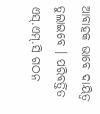ଆବାହକ ଭାବେ ଦାୟିତ୍ଵ ତୁଲାଇବେ । ପରିବର୍ତ୍ତିତ ଏସ୍.ଏମ୍.ସି ଗଠନ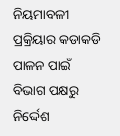ନିୟମାବଳୀ ପ୍ରକ୍ରିୟାର କଡାକଡି ପାଳନ ପାଇଁ ବିଭାଗ ପକ୍ଷରୁ ନିର୍ଦ୍ଦେଶ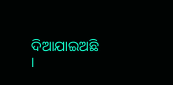ଦିଆଯାଇଅଛି ।